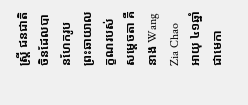ស្ត្រី ជនជាតិចិនដែលបានហែករូបព្រះឆាយាលក្ខណរបស់សម្ដេចតា គឺនាង Wang Zia Chao
អាយុ ៤១ឆ្នាំ ជាមេកា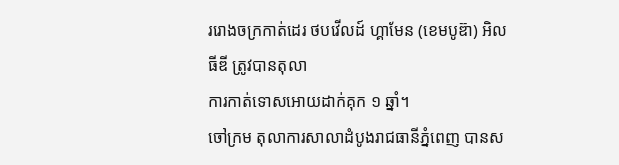ររោងចក្រកាត់ដេរ ថបវើលដ៍ ហ្គាមែន (ខេមបូឌ៊ា) អិលធីឌី ត្រូវបានតុលា
ការកាត់ទោសអោយដាក់គុក ១ ឆ្នាំ។
ចៅក្រម តុលាការសាលាដំបូងរាជធានីភ្នំពេញ បានស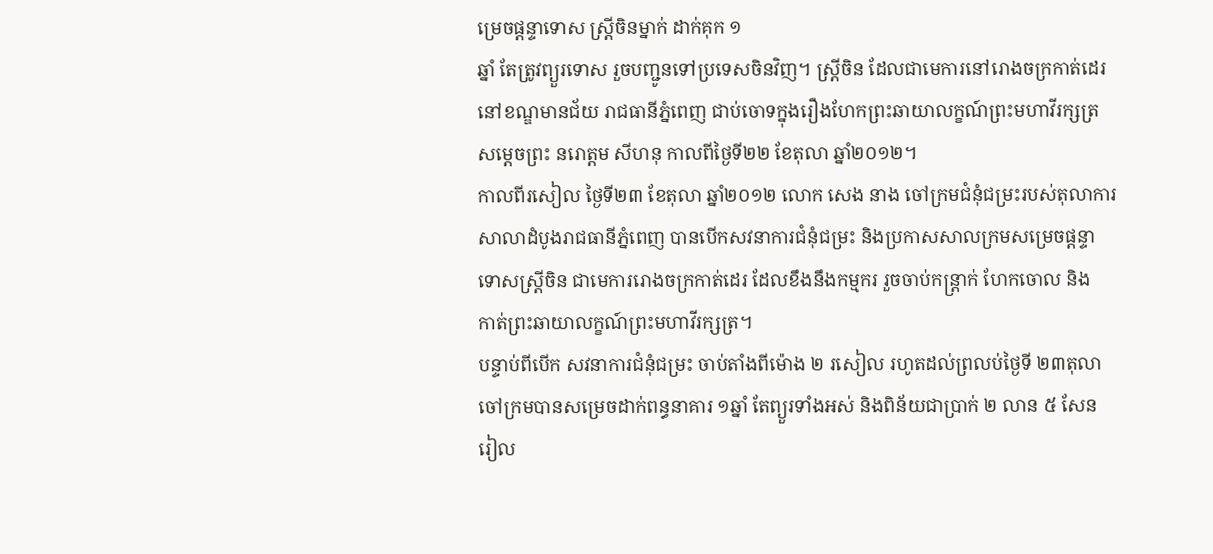ម្រេចផ្តន្ទាទោស ស្ត្រីចិនម្នាក់ ដាក់គុក ១
ឆ្នាំ តែត្រូវព្យួរទោស រួចបញ្ជូនទៅប្រទេសចិនវិញ។ ស្ត្រីចិន ដែលជាមេការនៅរោងចក្រកាត់ដេរ
នៅខណ្ឌមានជ័យ រាជធានីភ្នំពេញ ជាប់ចោទក្នុងរឿងហែកព្រះឆាយាលក្ខណ៍ព្រះមហាវីរក្សត្រ
សម្តេចព្រះ នរោត្តម សីហនុ កាលពីថ្ងៃទី២២ ខែតុលា ឆ្នាំ២០១២។
កាលពីរសៀល ថ្ងៃទី២៣ ខែតុលា ឆ្នាំ២០១២ លោក សេង នាង ចៅក្រមជំនុំជម្រះរបស់តុលាការ
សាលាដំបូងរាជធានីភ្នំពេញ បានបើកសវនាការជំនុំជម្រះ និងប្រកាសសាលក្រមសម្រេចផ្តន្ទា
ទោសស្ត្រីចិន ជាមេការរោងចក្រកាត់ដេរ ដែលខឹងនឹងកម្មករ រួចចាប់កន្ត្រាក់ ហែកចោល និង
កាត់ព្រះឆាយាលក្ខណ៍ព្រះមហាវីរក្សត្រ។
បន្ទាប់ពីបើក សវនាការជំនុំជម្រះ ចាប់តាំងពីម៉ោង ២ រសៀល រហូតដល់ព្រលប់ថ្ងៃទី ២៣តុលា
ចៅក្រមបានសម្រេចដាក់ពន្ធនាគារ ១ឆ្នាំ តែព្យួរទាំងអស់ និងពិន័យជាប្រាក់ ២ លាន ៥ សែន
រៀល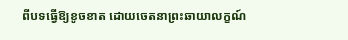ពីបទធ្វើឱ្យខូចខាត ដោយចេតនាព្រះឆាយាលក្ខណ៍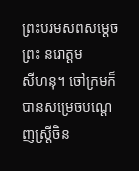ព្រះបរមសពសម្តេចព្រះ នរោត្តម
សីហនុ។ ចៅក្រមក៏បានសម្រេចបណ្តេញស្ត្រីចិន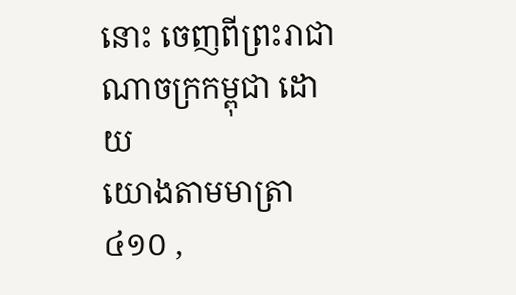នោះ ចេញពីព្រះរាជាណាចក្រកម្ពុជា ដោយ
យោងតាមមាត្រា ៤១០ ,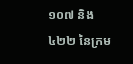១០៧ និង៤២២ នៃក្រម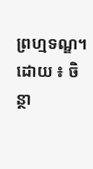ព្រហ្មទណ្ឌ។
ដោយ ៖ ចិន្ថា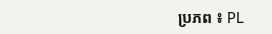ប្រភព ៖ PL